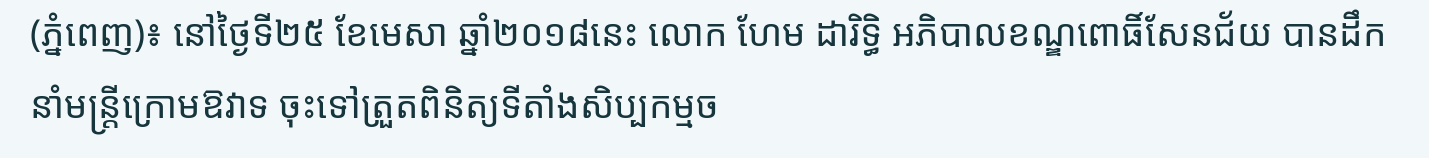(ភ្នំពេញ)៖ នៅថ្ងៃទី២៥ ខែមេសា ឆ្នាំ២០១៨នេះ លោក ហែម ដារិទ្ធិ អភិបាលខណ្ឌពោធិ៍សែនជ័យ បានដឹកនាំមន្រ្តីក្រោមឱវាទ ចុះទៅត្រួតពិនិត្យទីតាំងសិប្បកម្មច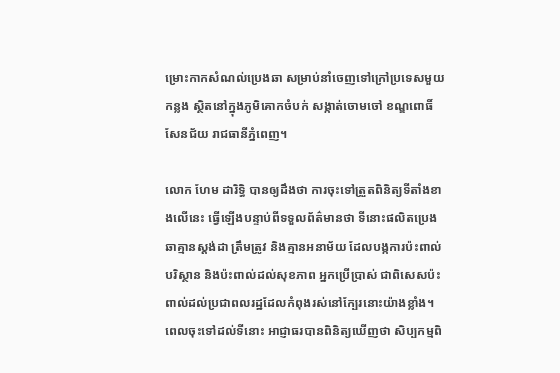ម្រោះកាកសំណល់ប្រេងឆា សម្រាប់នាំចេញទៅក្រៅប្រទេសមួយកន្លង ស្ថិតនៅក្នុងភូមិគោកចំបក់ សង្កាត់ចោមចៅ ខណ្ឌពោធិ៍សែនជ័យ រាជធានីភ្នំពេញ។

លោក ហែម ដារិទ្ធិ បានឲ្យដឹងថា ការចុះទៅត្រួតពិនិត្យទីតាំងខាងលើនេះ ធ្វើឡើងបន្ទាប់ពីទទួលព័ត៌មានថា ទីនោះផលិតប្រេងឆាគ្មានស្តង់ដា ត្រឹមត្រូវ និងគ្មានអនាម័យ ដែលបង្កការប៉ះពាល់បរិស្ថាន និងប៉ះពាល់ដល់សុខភាព អ្នកប្រើប្រាស់ ជាពិសេសប៉ះពាល់ដល់ប្រជាពលរដ្ឋដែលកំពុងរស់នៅក្បែរនោះយ៉ាងខ្លាំង។ ពេលចុះទៅដល់ទីនោះ អាជ្ញាធរបានពិនិត្យឃើញថា សិប្បកម្មពិ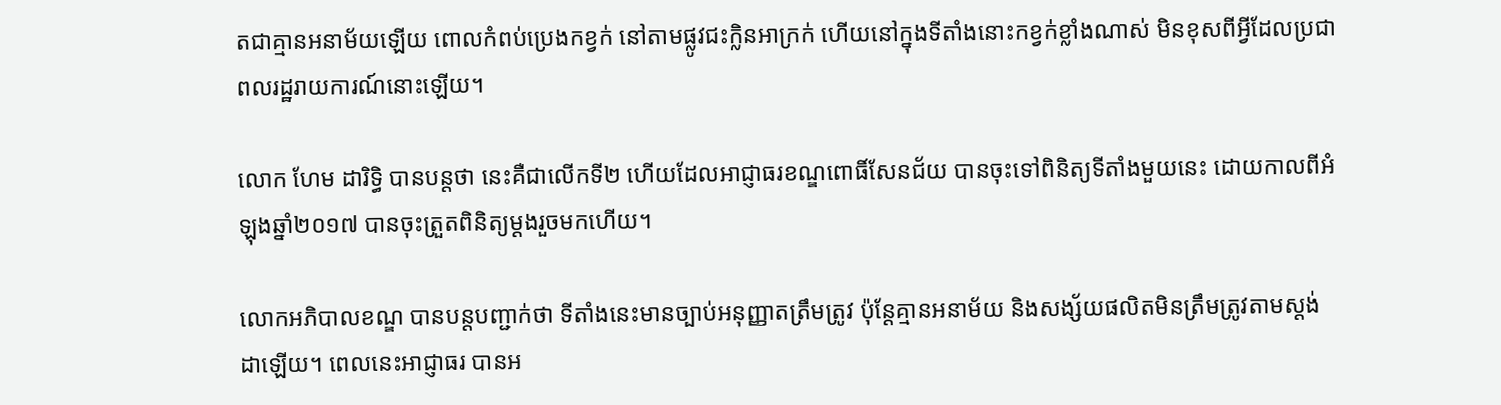តជាគ្មានអនាម័យឡើយ ពោលកំពប់ប្រេងកខ្វក់ នៅតាមផ្លូវជះក្លិនអាក្រក់ ហើយនៅក្នុងទីតាំងនោះកខ្វក់ខ្លាំងណាស់ មិនខុសពីអ្វីដែលប្រជាពលរដ្ឋរាយការណ៍នោះឡើយ។

លោក ហែម ដារិទ្ធិ បានបន្តថា នេះគឺជាលើកទី២ ហើយដែលអាជ្ញាធរខណ្ឌពោធិ៍សែនជ័យ បានចុះទៅពិនិត្យទីតាំងមួយនេះ ដោយកាលពីអំឡុងឆ្នាំ២០១៧ បានចុះត្រួតពិនិត្យម្ដងរួចមកហើយ។

លោកអភិបាលខណ្ឌ បានបន្តបញ្ជាក់ថា ទីតាំងនេះមានច្បាប់អនុញ្ញាតត្រឹមត្រូវ ប៉ុន្តែគ្មានអនាម័យ និងសង្ស័យផលិតមិនត្រឹមត្រូវតាមស្តង់ដាឡើយ។ ពេលនេះអាជ្ញាធរ បានអ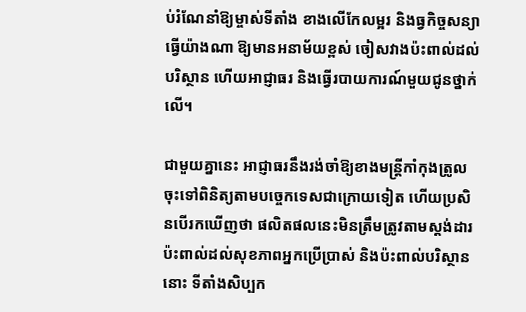ប់រំណែនាំឱ្យម្ចាស់ទីតាំង ខាងលើកែលម្អរ និងធ្វកិច្ចសន្យាធ្វើយ៉ាងណា ឱ្យមានអនាម័យខ្ពស់ ចៀសវាងប៉ះពាល់ដល់បរិស្ថាន ហើយអាជ្ញាធរ និងធ្វើរបាយការណ៍មួយជូនថ្នាក់លើ។

ជាមួយគ្នានេះ អាជ្ញាធរនឹងរង់ចាំឱ្យខាងមន្រ្តីកាំកុងត្រូល ចុះទៅពិនិត្យតាមបច្ចេកទេសជាក្រោយទៀត ហើយប្រសិនបើរកឃើញថា ផលិតផលនេះមិនត្រឹមត្រូវតាមស្តង់ដារ ប៉ះពាល់ដល់សុខភាពអ្នកប្រើប្រាស់ និងប៉ះពាល់បរិស្ថាននោះ ទីតាំងសិប្បក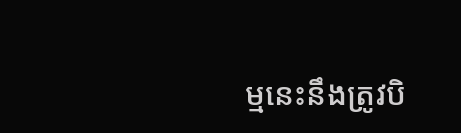ម្មនេះនឹងត្រូវបិ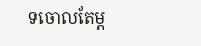ទចោលតែម្ដ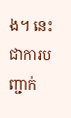ង។ នេះជាការបញ្ជាក់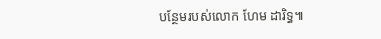បន្ថែមរបស់លោក ហែម ដារិទ្ធ៕